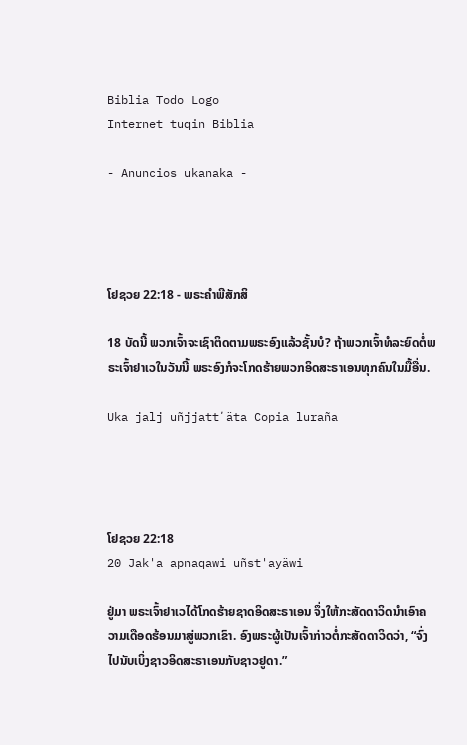Biblia Todo Logo
Internet tuqin Biblia

- Anuncios ukanaka -




ໂຢຊວຍ 22:18 - ພຣະຄຳພີສັກສິ

18 ບັດນີ້ ພວກເຈົ້າຈະເຊົາຕິດຕາມພຣະອົງແລ້ວຊັ້ນບໍ? ຖ້າພວກເຈົ້າທໍລະຍົດຕໍ່ພຣະເຈົ້າຢາເວໃນວັນນີ້ ພຣະອົງກໍຈະໂກດຮ້າຍພວກອິດສະຣາເອນທຸກຄົນໃນມື້ອື່ນ.

Uka jalj uñjjattʼäta Copia luraña




ໂຢຊວຍ 22:18
20 Jak'a apnaqawi uñst'ayäwi

ຢູ່ມາ ພຣະເຈົ້າຢາເວໄດ້ໂກດຮ້າຍຊາດອິດສະຣາເອນ ຈຶ່ງໃຫ້ກະສັດດາວິດນຳເອົາຄວາມເດືອດຮ້ອນມາສູ່ພວກເຂົາ. ອົງພຣະຜູ້ເປັນເຈົ້າກ່າວຕໍ່ກະສັດດາວິດວ່າ, “ຈົ່ງໄປນັບເບິ່ງຊາວອິດສະຣາເອນກັບຊາວຢູດາ.”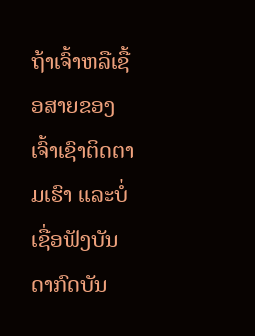ຖ້າເຈົ້າຫລືເຊື້ອສາຍຂອງເຈົ້າເຊົາຕິດຕາມເຮົາ ແລະບໍ່ເຊື່ອຟັງບັນດາກົດບັນ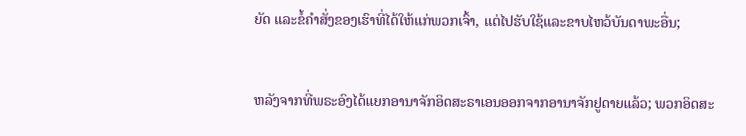ຍັດ ແລະຂໍ້ຄຳສັ່ງຂອງເຮົາທີ່ໄດ້ໃຫ້ແກ່ພວກເຈົ້າ, ແຕ່ໄປຮັບໃຊ້ແລະຂາບໄຫວ້ບັນດາພະອື່ນ;


ຫລັງຈາກທີ່ພຣະອົງໄດ້ແຍກອານາຈັກອິດສະຣາເອນອອກຈາກອານາຈັກຢູດາຍແລ້ວ; ພວກອິດສະ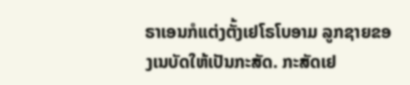ຣາເອນກໍແຕ່ງຕັ້ງເຢໂຣໂບອາມ ລູກຊາຍຂອງເນບັດໃຫ້ເປັນກະສັດ. ກະສັດເຢ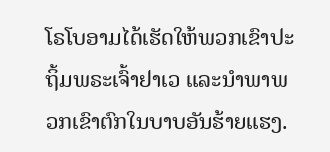ໂຣໂບອາມໄດ້ເຮັດໃຫ້ພວກເຂົາປະຖິ້ມພຣະເຈົ້າຢາເວ ແລະນຳພາພວກເຂົາຕົກໃນບາບອັນຮ້າຍແຮງ.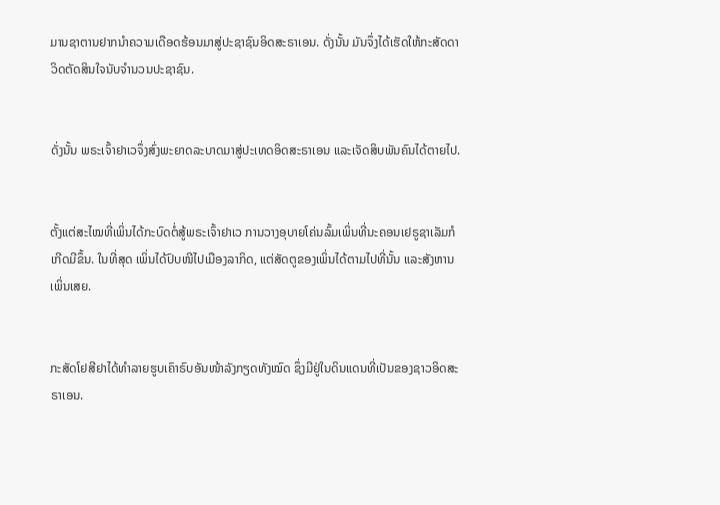ມານຊາຕານຢາກນຳຄວາມເດືອດຮ້ອນມາສູ່ປະຊາຊົນອິດສະຣາເອນ. ດັ່ງນັ້ນ ມັນຈຶ່ງໄດ້ເຮັດໃຫ້ກະສັດດາວິດຕັດສິນໃຈນັບຈຳນວນປະຊາຊົນ.


ດັ່ງນັ້ນ ພຣະເຈົ້າຢາເວຈຶ່ງສົ່ງພະຍາດລະບາດມາສູ່ປະເທດອິດສະຣາເອນ ແລະເຈັດສິບພັນຄົນໄດ້ຕາຍໄປ.


ຕັ້ງແຕ່ສະໄໝທີ່ເພິ່ນໄດ້ກະບົດຕໍ່ສູ້ພຣະເຈົ້າຢາເວ ການວາງອຸບາຍໂຄ່ນລົ້ມເພິ່ນທີ່ນະຄອນເຢຣູຊາເລັມກໍເກີດມີຂຶ້ນ. ໃນທີ່ສຸດ ເພິ່ນໄດ້ປົບໜີໄປເມືອງລາກິດ, ແຕ່ສັດຕູຂອງເພິ່ນໄດ້ຕາມໄປທີ່ນັ້ນ ແລະສັງຫານເພິ່ນເສຍ.


ກະສັດໂຢສີຢາໄດ້ທຳລາຍຮູບເຄົາຣົບອັນໜ້າລັງກຽດທັງໝົດ ຊຶ່ງມີຢູ່ໃນດິນແດນທີ່ເປັນຂອງຊາວອິດສະຣາເອນ.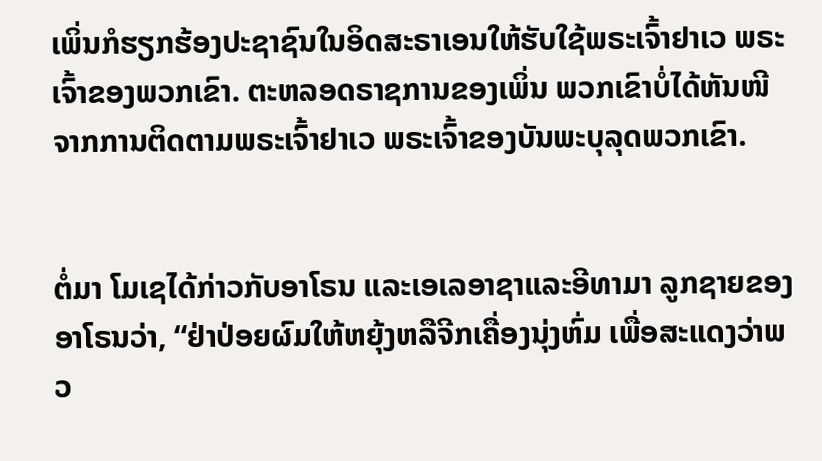ເພິ່ນກໍຮຽກຮ້ອງປະຊາຊົນໃນອິດສະຣາເອນໃຫ້ຮັບໃຊ້ພຣະເຈົ້າຢາເວ ພຣະເຈົ້າຂອງພວກເຂົາ. ຕະຫລອດຣາຊການຂອງເພິ່ນ ພວກເຂົາບໍ່ໄດ້ຫັນໜີຈາກການຕິດຕາມພຣະເຈົ້າຢາເວ ພຣະເຈົ້າຂອງບັນພະບຸລຸດພວກເຂົາ.


ຕໍ່ມາ ໂມເຊໄດ້ກ່າວກັບອາໂຣນ ແລະເອເລອາຊາແລະອີທາມາ ລູກຊາຍຂອງອາໂຣນວ່າ, “ຢ່າປ່ອຍຜົມໃຫ້ຫຍຸ້ງຫລືຈີກເຄື່ອງນຸ່ງຫົ່ມ ເພື່ອສະແດງວ່າພວ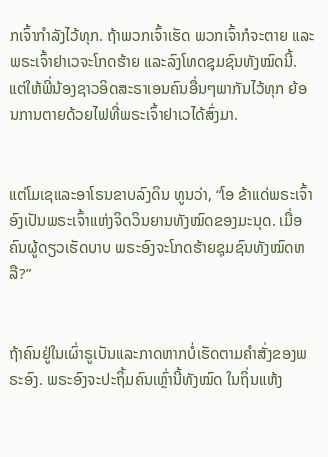ກເຈົ້າກຳລັງໄວ້ທຸກ. ຖ້າພວກເຈົ້າເຮັດ ພວກເຈົ້າກໍຈະຕາຍ ແລະພຣະເຈົ້າຢາເວຈະໂກດຮ້າຍ ແລະລົງໂທດຊຸມຊົນທັງໝົດນີ້. ແຕ່ໃຫ້ພີ່ນ້ອງຊາວອິດສະຣາເອນຄົນອື່ນໆພາກັນໄວ້ທຸກ ຍ້ອນການຕາຍດ້ວຍໄຟທີ່ພຣະເຈົ້າຢາເວໄດ້ສົ່ງມາ.


ແຕ່ໂມເຊແລະອາໂຣນຂາບລົງດິນ ທູນວ່າ, “ໂອ ຂ້າແດ່ພຣະເຈົ້າ ອົງເປັນພຣະເຈົ້າແຫ່ງຈິດວິນຍານທັງໝົດຂອງມະນຸດ. ເມື່ອຄົນຜູ້ດຽວເຮັດບາບ ພຣະອົງຈະໂກດຮ້າຍຊຸມຊົນທັງໝົດຫລື?”


ຖ້າຄົນຢູ່ໃນເຜົ່າຣູເບັນແລະກາດຫາກບໍ່ເຮັດຕາມຄຳສັ່ງຂອງພຣະອົງ. ພຣະອົງຈະປະຖິ້ມຄົນເຫຼົ່ານີ້ທັງໝົດ ໃນຖິ່ນແຫ້ງ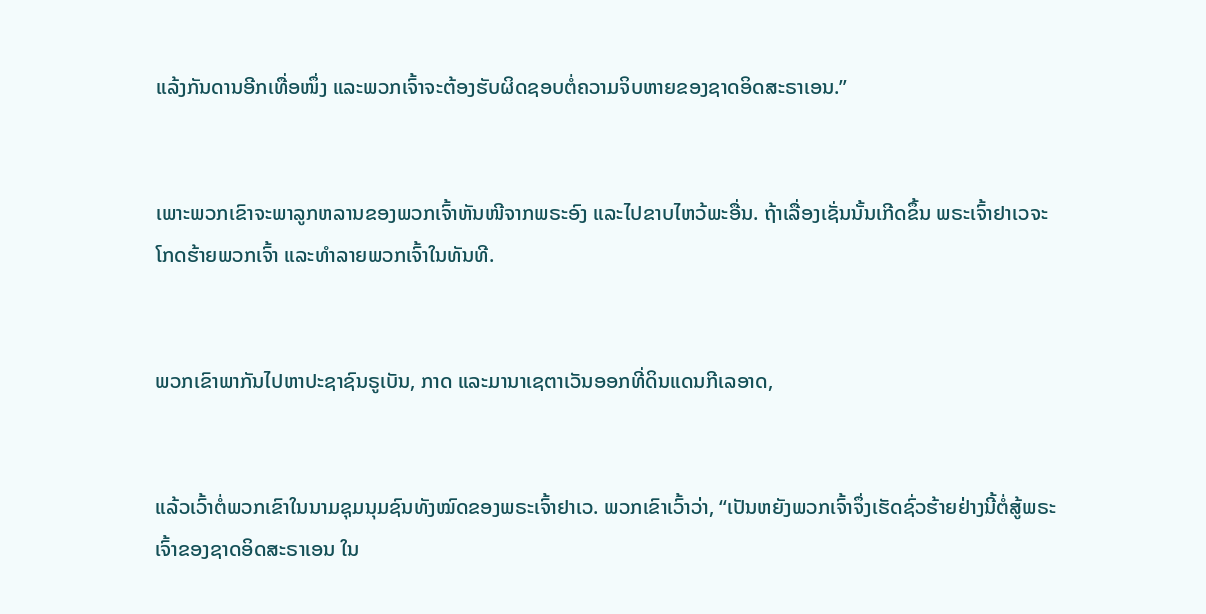ແລ້ງກັນດານອີກເທື່ອໜຶ່ງ ແລະພວກເຈົ້າຈະຕ້ອງຮັບຜິດຊອບຕໍ່ຄວາມຈິບຫາຍຂອງຊາດອິດສະຣາເອນ.”


ເພາະພວກເຂົາຈະພາລູກຫລານຂອງພວກເຈົ້າຫັນໜີຈາກພຣະອົງ ແລະໄປຂາບໄຫວ້ພະອື່ນ. ຖ້າເລື່ອງເຊັ່ນນັ້ນເກີດຂຶ້ນ ພຣະເຈົ້າຢາເວຈະໂກດຮ້າຍພວກເຈົ້າ ແລະທຳລາຍພວກເຈົ້າໃນທັນທີ.


ພວກເຂົາພາກັນໄປຫາປະຊາຊົນຣູເບັນ, ກາດ ແລະມານາເຊຕາເວັນອອກທີ່ດິນແດນກີເລອາດ,


ແລ້ວເວົ້າຕໍ່ພວກເຂົາໃນນາມຊຸມນຸມຊົນທັງໝົດຂອງພຣະເຈົ້າຢາເວ. ພວກເຂົາເວົ້າວ່າ, “ເປັນຫຍັງພວກເຈົ້າຈຶ່ງເຮັດຊົ່ວຮ້າຍຢ່າງນີ້ຕໍ່ສູ້ພຣະເຈົ້າຂອງຊາດອິດສະຣາເອນ ໃນ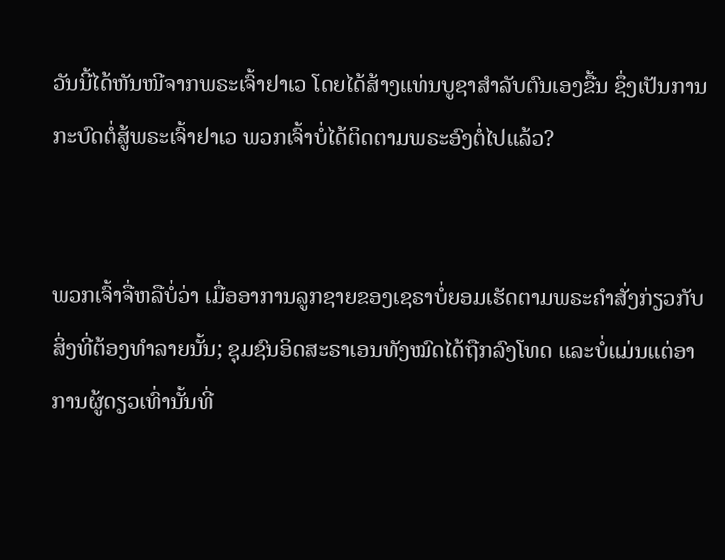ວັນນີ້ໄດ້ຫັນໜີຈາກພຣະເຈົ້າຢາເວ ໂດຍໄດ້ສ້າງແທ່ນບູຊາສຳລັບຕົນເອງຂື້ນ ຊຶ່ງເປັນການກະບົດຕໍ່ສູ້ພຣະເຈົ້າຢາເວ ພວກເຈົ້າບໍ່ໄດ້ຕິດຕາມພຣະອົງຕໍ່ໄປແລ້ວ?


ພວກເຈົ້າຈື່ຫລືບໍ່ວ່າ ເມື່ອອາການລູກຊາຍຂອງເຊຣາບໍ່ຍອມເຮັດຕາມພຣະຄຳສັ່ງກ່ຽວກັບສິ່ງທີ່ຕ້ອງທຳລາຍນັ້ນ; ຊຸມຊົນອິດສະຣາເອນທັງໝົດໄດ້ຖືກລົງໂທດ ແລະບໍ່ແມ່ນແຕ່ອາການຜູ້ດຽວເທົ່ານັ້ນທີ່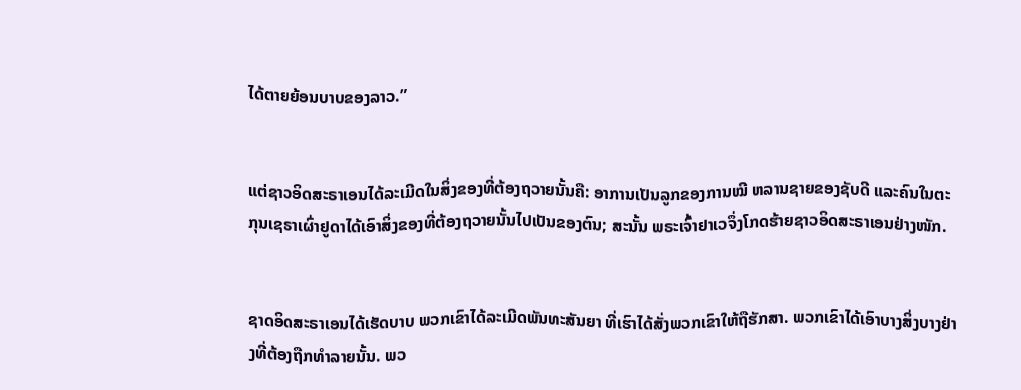ໄດ້ຕາຍຍ້ອນບາບຂອງລາວ.”


ແຕ່ຊາວອິດສະຣາເອນໄດ້ລະເມີດໃນສິ່ງຂອງທີ່ຕ້ອງຖວາຍນັ້ນຄື: ອາການເປັນລູກຂອງການໝີ ຫລານຊາຍຂອງຊັບດີ ແລະຄົນໃນຕະກຸນເຊຣາເຜົ່າຢູດາໄດ້ເອົາສິ່ງຂອງທີ່ຕ້ອງຖວາຍນັ້ນໄປເປັນຂອງຕົນ; ສະນັ້ນ ພຣະເຈົ້າຢາເວຈຶ່ງໂກດຮ້າຍຊາວອິດສະຣາເອນຢ່າງໜັກ.


ຊາດອິດສະຣາເອນໄດ້ເຮັດບາບ ພວກເຂົາໄດ້ລະເມີດພັນທະສັນຍາ ທີ່ເຮົາໄດ້ສັ່ງພວກເຂົາໃຫ້ຖືຮັກສາ. ພວກເຂົາໄດ້ເອົາບາງສິ່ງບາງຢ່າງທີ່ຕ້ອງຖືກທຳລາຍນັ້ນ. ພວ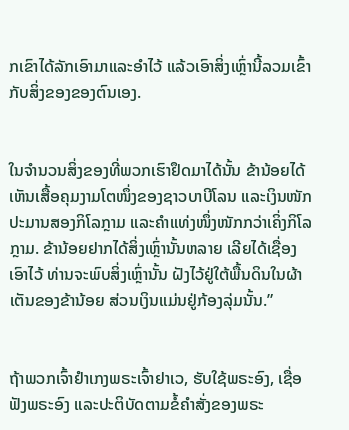ກເຂົາໄດ້ລັກເອົາມາແລະອຳໄວ້ ແລ້ວເອົາສິ່ງເຫຼົ່ານີ້ລວມເຂົ້າກັບສິ່ງຂອງຂອງຕົນເອງ.


ໃນຈຳນວນສິ່ງຂອງທີ່ພວກເຮົາຢຶດມາໄດ້ນັ້ນ ຂ້ານ້ອຍໄດ້ເຫັນເສື້ອຄຸມງາມໂຕໜຶ່ງຂອງຊາວບາບີໂລນ ແລະເງິນໜັກປະມານສອງກິໂລກຼາມ ແລະຄຳແທ່ງໜຶ່ງໜັກກວ່າເຄິ່ງກິໂລກຼາມ. ຂ້ານ້ອຍຢາກໄດ້ສິ່ງເຫຼົ່ານັ້ນຫລາຍ ເລີຍໄດ້ເຊື່ອງເອົາໄວ້ ທ່ານຈະພົບສິ່ງເຫຼົ່ານັ້ນ ຝັງໄວ້ຢູ່ໃຕ້ພື້ນດິນໃນຜ້າເຕັນຂອງຂ້ານ້ອຍ ສ່ວນເງິນແມ່ນຢູ່ກ້ອງລຸ່ມນັ້ນ.”


ຖ້າພວກເຈົ້າຢຳເກງພຣະເຈົ້າຢາເວ, ຮັບໃຊ້ພຣະອົງ, ເຊື່ອຟັງພຣະອົງ ແລະປະຕິບັດຕາມຂໍ້ຄຳສັ່ງຂອງພຣະ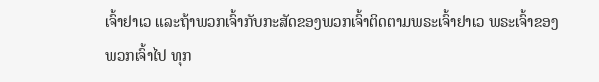ເຈົ້າຢາເວ ແລະຖ້າພວກເຈົ້າກັບກະສັດຂອງພວກເຈົ້າຕິດຕາມພຣະເຈົ້າຢາເວ ພຣະເຈົ້າຂອງພວກເຈົ້າໄປ ທຸກ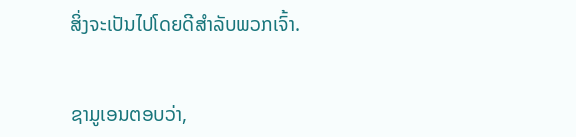ສິ່ງຈະເປັນໄປໂດຍດີສຳລັບພວກເຈົ້າ.


ຊາມູເອນຕອບວ່າ,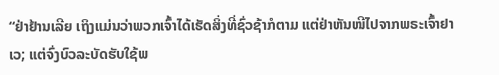“ຢ່າຢ້ານເລີຍ ເຖິງແມ່ນວ່າພວກເຈົ້າໄດ້ເຮັດສິ່ງທີ່ຊົ່ວຊ້າກໍຕາມ ແຕ່ຢ່າຫັນໜີໄປຈາກພຣະເຈົ້າຢາເວ; ແຕ່ຈົ່ງບົວລະບັດຮັບໃຊ້ພ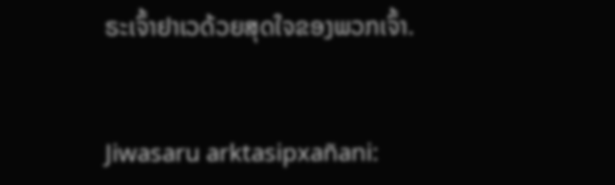ຣະເຈົ້າຢາເວດ້ວຍສຸດໃຈຂອງພວກເຈົ້າ.


Jiwasaru arktasipxañani: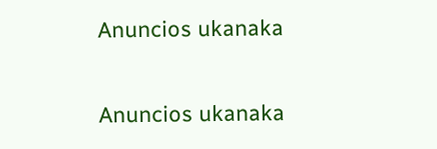Anuncios ukanaka


Anuncios ukanaka